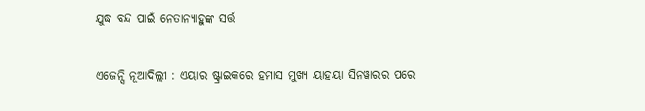ଯୁଦ୍ଧ ବନ୍ଦ ପାଇଁ ନେତାନ୍ୟାହୁଙ୍କ ସର୍ତ୍ତ

ଏଜେନ୍ସି ନୂଆଦିଲ୍ଲୀ : ଏୟାର ଷ୍ଟ୍ରାଇକରେ ହମାସ ମୁଖ୍ୟ ୟାହୟା ସିନୱାରର ପରେ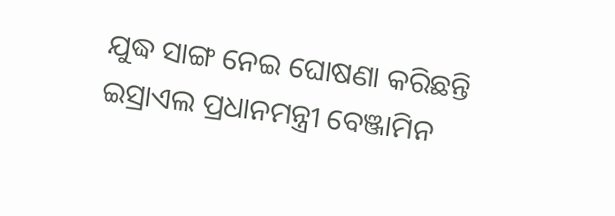ଯୁଦ୍ଧ ସାଙ୍ଗ ନେଇ ଘୋଷଣା କରିଛନ୍ତି ଇସ୍ରାଏଲ ପ୍ରଧାନମନ୍ତ୍ରୀ ବେଞ୍ଜାମିନ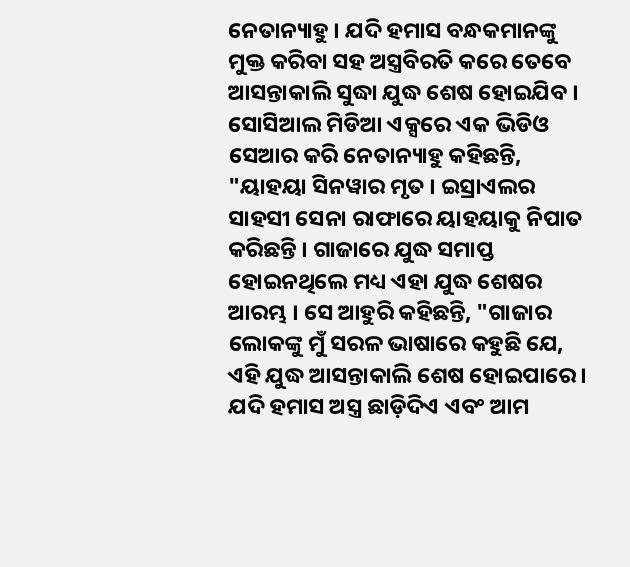ନେତାନ୍ୟାହୁ । ଯଦି ହମାସ ବନ୍ଧକମାନଙ୍କୁ ମୁକ୍ତ କରିବା ସହ ଅସ୍ତ୍ରବିରତି କରେ ତେବେ ଆସନ୍ତାକାଲି ସୁଦ୍ଧା ଯୁଦ୍ଧ ଶେଷ ହୋଇଯିବ । ସୋସିଆଲ ମିଡିଆ ଏକ୍ସରେ ଏକ ଭିଡିଓ ସେଆର କରି ନେତାନ୍ୟାହୁ କହିଛନ୍ତି, "ୟାହୟା ସିନୱାର ମୃତ । ଇସ୍ରାଏଲର ସାହସୀ ସେନା ରାଫାରେ ୟାହୟାକୁ ନିପାତ କରିଛନ୍ତି । ଗାଜାରେ ଯୁଦ୍ଧ ସମାପ୍ତ ହୋଇନଥିଲେ ମଧ୍ୟ ଏହା ଯୁଦ୍ଧ ଶେଷର ଆରମ୍ଭ । ସେ ଆହୁରି କହିଛନ୍ତି, "ଗାଜାର ଲୋକଙ୍କୁ ମୁଁ ସରଳ ଭାଷାରେ କହୁଛି ଯେ, ଏହି ଯୁଦ୍ଧ ଆସନ୍ତାକାଲି ଶେଷ ହୋଇପାରେ । ଯଦି ହମାସ ଅସ୍ତ୍ର ଛାଡ଼ିଦିଏ ଏବଂ ଆମ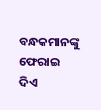ବନ୍ଧକମାନଙ୍କୁ ଫେରାଇ ଦିଏ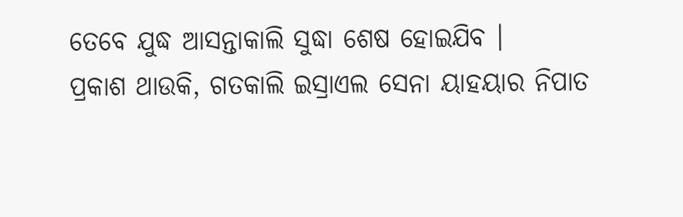ତେବେ ଯୁଦ୍ଧ ଆସନ୍ତାକାଲି ସୁଦ୍ଧା ଶେଷ ହୋଇଯିବ ।
ପ୍ରକାଶ ଥାଉକି, ଗତକାଲି ଇସ୍ରାଏଲ ସେନା ୟାହୟାର ନିପାତ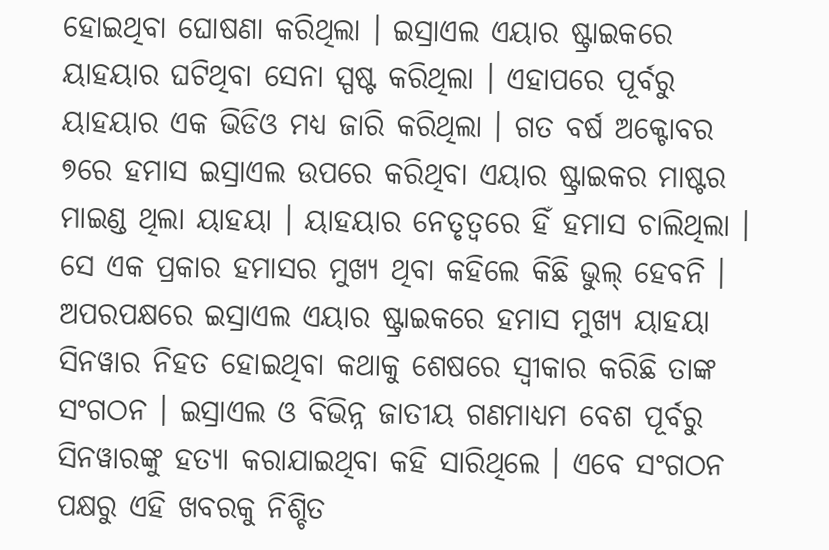ହୋଇଥିବା ଘୋଷଣା କରିଥିଲା । ଇସ୍ରାଏଲ ଏୟାର ଷ୍ଟ୍ରାଇକରେ ୟାହୟାର ଘଟିଥିବା ସେନା ସ୍ପଷ୍ଟ କରିଥିଲା । ଏହାପରେ ପୂର୍ବରୁ ୟାହୟାର ଏକ ଭିଡିଓ ମଧ୍ୟ ଜାରି କରିଥିଲା । ଗତ ବର୍ଷ ଅକ୍ଟୋବର ୭ରେ ହମାସ ଇସ୍ରାଏଲ ଉପରେ କରିଥିବା ଏୟାର ଷ୍ଟ୍ରାଇକର ମାଷ୍ଟର ମାଇଣ୍ଡ ଥିଲା ୟାହୟା । ୟାହୟାର ନେତୃତ୍ୱରେ ହିଁ ହମାସ ଚାଲିଥିଲା । ସେ ଏକ ପ୍ରକାର ହମାସର ମୁଖ୍ୟ ଥିବା କହିଲେ କିଛି ଭୁଲ୍ ହେବନି ।
ଅପରପକ୍ଷରେ ଇସ୍ରାଏଲ ଏୟାର ଷ୍ଟ୍ରାଇକରେ ହମାସ ମୁଖ୍ୟ ୟାହୟା ସିନୱାର ନିହତ ହୋଇଥିବା କଥାକୁ ଶେଷରେ ସ୍ୱୀକାର କରିଛି ତାଙ୍କ ସଂଗଠନ । ଇସ୍ରାଏଲ ଓ ବିଭିନ୍ନ ଜାତୀୟ ଗଣମାଧ୍ୟମ ବେଶ ପୂର୍ବରୁ ସିନୱାରଙ୍କୁ ହତ୍ୟା କରାଯାଇଥିବା କହି ସାରିଥିଲେ । ଏବେ ସଂଗଠନ ପକ୍ଷରୁ ଏହି ଖବରକୁ ନିଶ୍ଚିତ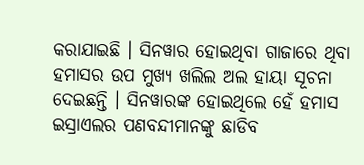କରାଯାଇଛି । ସିନୱାର ହୋଇଥିବା ଗାଜାରେ ଥିବା ହମାସର ଉପ ମୁଖ୍ୟ ଖଲିଲ ଅଲ ହାୟା ସୂଚନା ଦେଇଛନ୍ତି । ସିନୱାରଙ୍କ ହୋଇଥିଲେ ହେଁ ହମାସ ଇସ୍ରାଏଲର ପଣବନ୍ଦୀମାନଙ୍କୁ ଛାଡିବ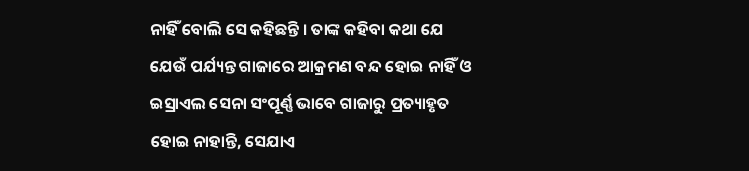ନାହିଁ ବୋଲି ସେ କହିଛନ୍ତି । ତାଙ୍କ କହିବା କଥା ଯେ ଯେଉଁ ପର୍ଯ୍ୟନ୍ତ ଗାଜାରେ ଆକ୍ରମଣ ବନ୍ଦ ହୋଇ ନାହିଁ ଓ ଇସ୍ରାଏଲ ସେନା ସଂପୂର୍ଣ୍ଣ ଭାବେ ଗାଜାରୁ ପ୍ରତ୍ୟାହୃତ ହୋଇ ନାହାନ୍ତି, ସେଯାଏ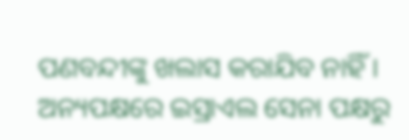ପଣବନ୍ଦୀଙ୍କୁ ଖଲାସ କରାଯିବ ନାହିଁ । ଅନ୍ୟପକ୍ଷରେ ଇସ୍ରାଏଲ ସେନା ପକ୍ଷରୁ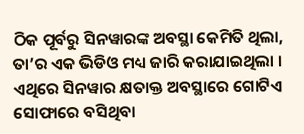ଠିକ ପୂର୍ବରୁ ସିନୱାରଙ୍କ ଅବସ୍ଥା କେମିତି ଥିଲା, ତା’ର ଏକ ଭିଡିଓ ମଧ୍ୟ ଜାରି କରାଯାଇଥିଲା । ଏଥିରେ ସିନୱାର କ୍ଷତାକ୍ତ ଅବସ୍ଥାରେ ଗୋଟିଏ ସୋଫାରେ ବସିଥିବା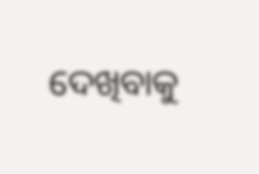ଦେଖିବାକୁ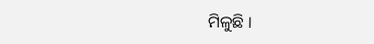ମିଳୁଛି ।